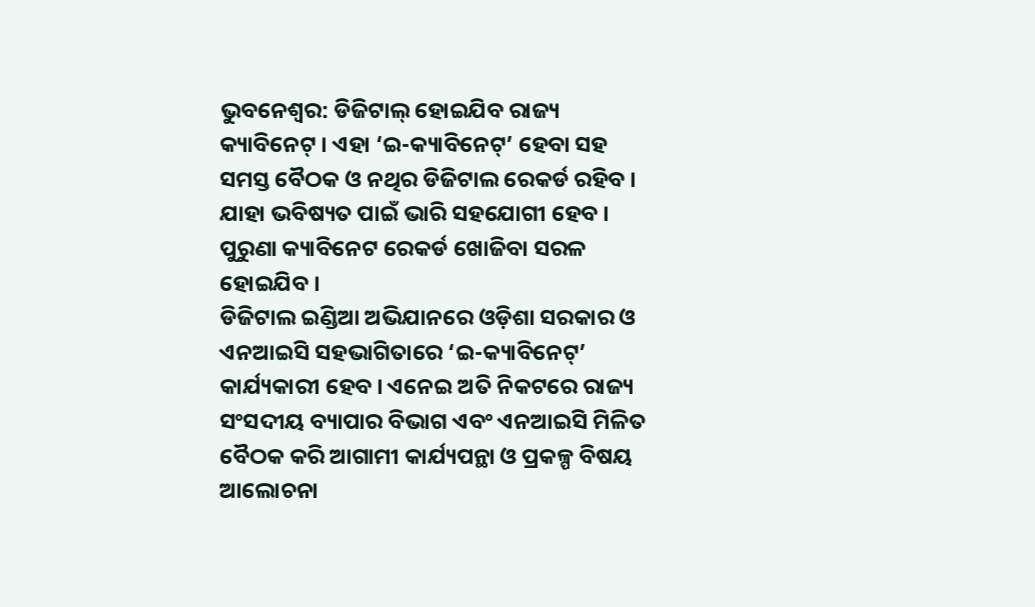ଭୁବନେଶ୍ୱର: ଡିଜିଟାଲ୍ ହୋଇଯିବ ରାଜ୍ୟ କ୍ୟାବିନେଟ୍ । ଏହା ‘ଇ-କ୍ୟାବିନେଟ୍’ ହେବା ସହ ସମସ୍ତ ବୈଠକ ଓ ନଥିର ଡିଜିଟାଲ ରେକର୍ଡ ରହିବ । ଯାହା ଭବିଷ୍ୟତ ପାଇଁ ଭାରି ସହଯୋଗୀ ହେବ । ପୁରୁଣା କ୍ୟାବିନେଟ ରେକର୍ଡ ଖୋଜିବା ସରଳ ହୋଇଯିବ ।
ଡିଜିଟାଲ ଇଣ୍ଡିଆ ଅଭିଯାନରେ ଓଡ଼ିଶା ସରକାର ଓ ଏନଆଇସି ସହଭାଗିତାରେ ‘ଇ-କ୍ୟାବିନେଟ୍’ କାର୍ଯ୍ୟକାରୀ ହେବ । ଏନେଇ ଅତି ନିକଟରେ ରାଜ୍ୟ ସଂସଦୀୟ ବ୍ୟାପାର ବିଭାଗ ଏବଂ ଏନଆଇସି ମିଳିତ ବୈଠକ କରି ଆଗାମୀ କାର୍ଯ୍ୟପନ୍ଥା ଓ ପ୍ରକଳ୍ପ ବିଷୟ ଆଲୋଚନା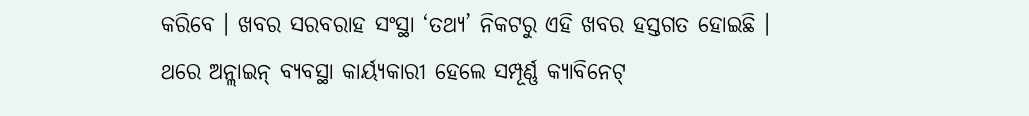କରିବେ । ଖବର ସରବରାହ ସଂସ୍ଥା ‘ତଥ୍ୟ’ ନିକଟରୁ ଏହି ଖବର ହସ୍ତଗତ ହୋଇଛି ।
ଥରେ ଅନ୍ଲାଇନ୍ ବ୍ୟବସ୍ଥା କାର୍ୟ୍ୟକାରୀ ହେଲେ ସମ୍ପୂର୍ଣ୍ଣ କ୍ୟାବିନେଟ୍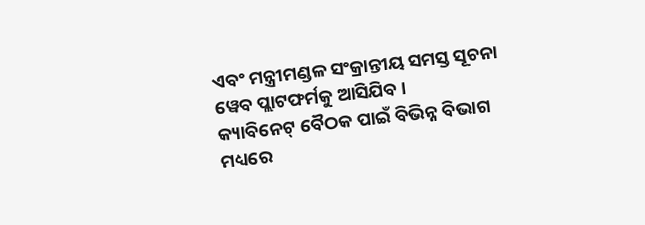ଏବଂ ମନ୍ତ୍ରୀମଣ୍ଡଳ ସଂକ୍ରାନ୍ତୀୟ ସମସ୍ତ ସୂଚନା ୱେବ ପ୍ଲାଟଫର୍ମକୁ ଆସିଯିବ ।
କ୍ୟାବିନେଟ୍ ବୈଠକ ପାଇଁ ବିଭିନ୍ନ ବିଭାଗ ମଧ୍ୟରେ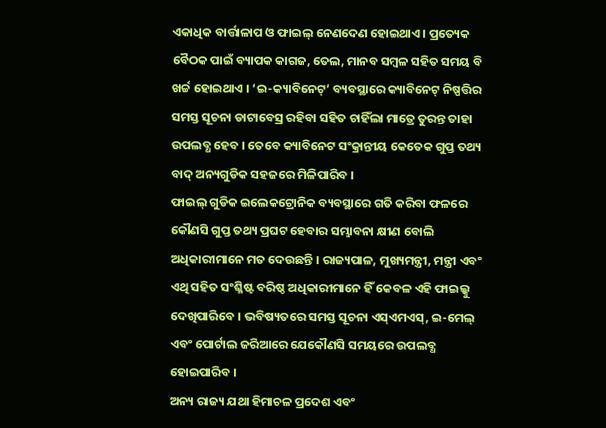ଏକାଧିକ ବାର୍ତ୍ତାଳାପ ଓ ଫାଇଲ୍ ନେଣଦେଣ ହୋଇଥାଏ । ପ୍ରତ୍ୟେକ ବୈଠକ ପାଇଁ ବ୍ୟାପକ କାଗଜ, ତେଲ, ମାନବ ସମ୍ବଳ ସହିତ ସମୟ ବି ଖର୍ଚ୍ଚ ହୋଇଥାଏ । ‘ଇ-କ୍ୟାବିନେଟ୍’ ବ୍ୟବସ୍ଥାରେ କ୍ୟାବିନେଟ୍ ନିଷ୍ପତ୍ତିର ସମସ୍ତ ସୂଚନା ଡାଟାବେସ୍ର ରହିବା ସହିତ ଚାହିଁଲା ମାତ୍ରେ ତୁରନ୍ତ ତାହା ଉପଲବ୍ଧ ହେବ । ତେବେ କ୍ୟାବିନେଟ ସଂକ୍ରାନ୍ତୀୟ କେତେକ ଗୁପ୍ତ ତଥ୍ୟ ବାଦ୍ ଅନ୍ୟଗୁଡିକ ସହଜରେ ମିଳିପାରିବ ।
ଫାଇଲ୍ ଗୁଡିକ ଇଲେକଟ୍ରୋନିକ ବ୍ୟବସ୍ଥାରେ ଗତି କରିବା ଫଳରେ କୌଣସି ଗୁପ୍ତ ତଥ୍ୟ ପ୍ରଘଟ ହେବାର ସମ୍ଭାବନା କ୍ଷୀଣ ବୋଲି ଅଧିକାରୀମାନେ ମତ ଦେଉଛନ୍ତି । ରାଜ୍ୟପାଳ, ମୁଖ୍ୟମନ୍ତ୍ରୀ, ମନ୍ତ୍ରୀ ଏବଂ ଏଥି ସହିତ ସଂଶ୍ଳିଷ୍ଟ ବରିଷ୍ଠ ଅଧିକାରୀମାନେ ହିଁ କେବଳ ଏହି ଫାଇଲ୍କୁ ଦେଖିପାରିବେ । ଭବିଷ୍ୟତରେ ସମସ୍ତ ସୂଚନା ଏସ୍ଏମଏସ୍, ଇ-ମେଲ୍ ଏବଂ ପୋର୍ଟାଲ ଜରିଆରେ ଯେକୌଣସି ସମୟରେ ଉପଲବ୍ଧ ହୋଇପାରିବ ।
ଅନ୍ୟ ରାଜ୍ୟ ଯଥା ହିମାଚଳ ପ୍ରଦେଶ ଏବଂ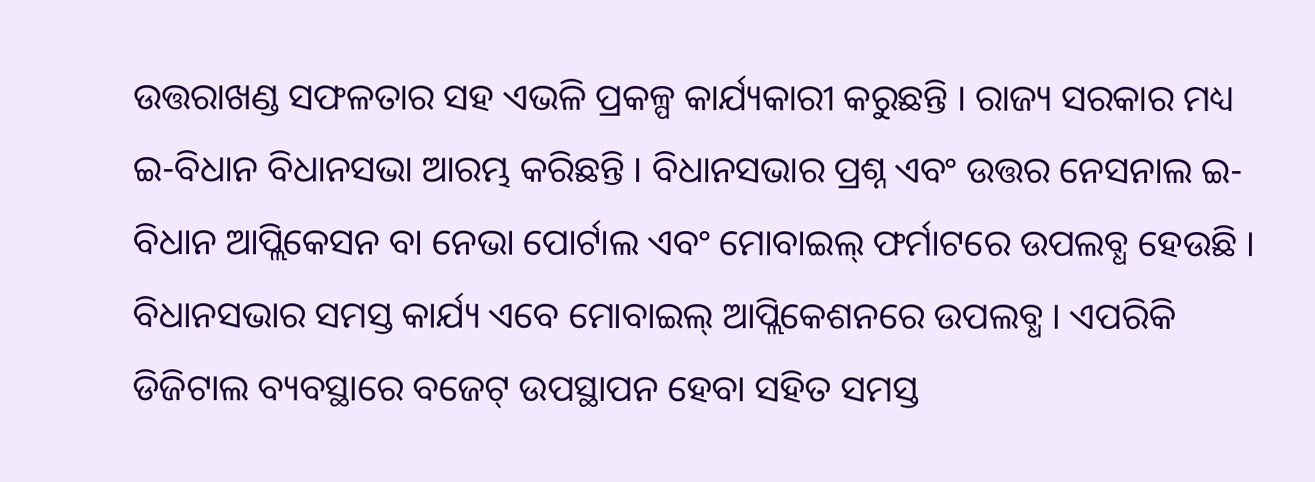ଉତ୍ତରାଖଣ୍ଡ ସଫଳତାର ସହ ଏଭଳି ପ୍ରକଳ୍ପ କାର୍ଯ୍ୟକାରୀ କରୁଛନ୍ତି । ରାଜ୍ୟ ସରକାର ମଧ୍ୟ ଇ-ବିଧାନ ବିଧାନସଭା ଆରମ୍ଭ କରିଛନ୍ତି । ବିଧାନସଭାର ପ୍ରଶ୍ନ ଏବଂ ଉତ୍ତର ନେସନାଲ ଇ-ବିଧାନ ଆପ୍ଲିକେସନ ବା ନେଭା ପୋର୍ଟାଲ ଏବଂ ମୋବାଇଲ୍ ଫର୍ମାଟରେ ଉପଲବ୍ଧ ହେଉଛି ।
ବିଧାନସଭାର ସମସ୍ତ କାର୍ଯ୍ୟ ଏବେ ମୋବାଇଲ୍ ଆପ୍ଲିକେଶନରେ ଉପଲବ୍ଧ । ଏପରିକି ଡିଜିଟାଲ ବ୍ୟବସ୍ଥାରେ ବଜେଟ୍ ଉପସ୍ଥାପନ ହେବା ସହିତ ସମସ୍ତ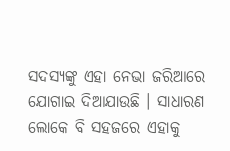ସଦସ୍ୟଙ୍କୁ ଏହା ନେଭା ଜରିଆରେ ଯୋଗାଇ ଦିଆଯାଉଛି । ସାଧାରଣ ଲୋକେ ବି ସହଜରେ ଏହାକୁ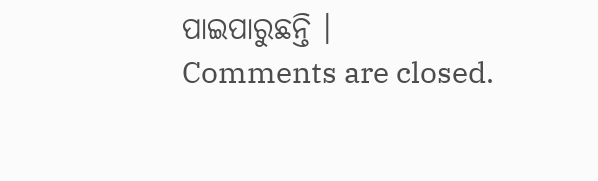ପାଇପାରୁଛନ୍ତି ।
Comments are closed.